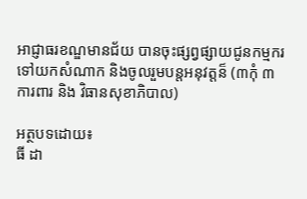អាជ្ញាធរខណ្ឌមានជ័យ បានចុះផ្សព្វផ្សាយជូនកម្មករទៅយកសំណាក និងចូលរួមបន្តអនុវត្តន៏ (៣កុំ ៣ ការពារ និង វិធានសុខាភិបាល)

អត្ថបទដោយ៖
ធី ដា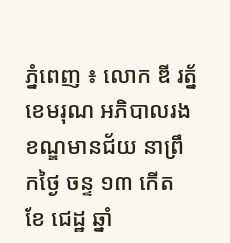ភ្នំពេញ ៖ លោក ឌី រត័្នខេមរុណ អភិបាលរងខណ្ឌមានជ័យ នាព្រឹកថ្ងៃ ចន្ទ ១៣ កើត ខែ ជេដ្ឋ ឆ្នាំ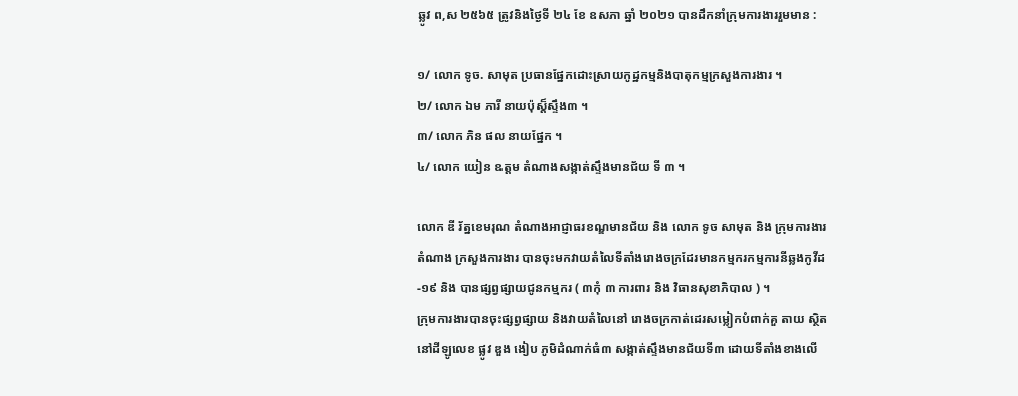ឆ្លូវ ព,ស ២៥៦៥ ត្រូវនិងថ្ងៃទី ២៤ ខែ ឧសភា ឆ្នាំ ២០២១ បានដឹកនាំក្រុមការងាររួមមាន :

១/ លោក ទូច. សាមុត ប្រធានផ្នែកដោះស្រាយកូដ្ឋកម្មនិងបាតុកម្មក្រសួងការងារ ។
២/ លោក ឯម ភារី នាយប៉ុស្ត៏ស្ទឹង៣ ។
៣/ លោក ភិន ផល នាយផ្នែក ។
៤/ លោក យៀន ឩត្តម តំណាងសង្កាត់ស្ទឹងមានជ័យ ទី ៣ ។

លោក ឌី រ័ត្នខេមរុណ តំណាងអាជ្ញាធរខណ្ឌមានជ័យ និង លោក ទូច សាមុត និង ក្រុមការងារតំណាង ក្រសួងការងារ បានចុះមកវាយតំលៃទីតាំងរោងចក្រដែរមានកម្មករកម្មការនីឆ្លងកូវីដ-១៩ និង បានផ្សព្វផ្សាយជូនកម្មករ ( ៣កុំ ៣ ការពារ និង វិធានសុខាភិបាល ) ។
ក្រុមការងារបានចុះផ្សព្វផ្សាយ និងវាយតំលៃនៅ រោងចក្រកាត់ដេរសម្លៀកបំពាក់គួ តាយ ស្ថិតនៅដីឡូលេខ ផ្លូវ ឌួង ងៀប ភូមិដំណាក់ធំ៣ សង្កាត់ស្ទឹងមានជ័យទី៣ ដោយទីតាំងខាងលើ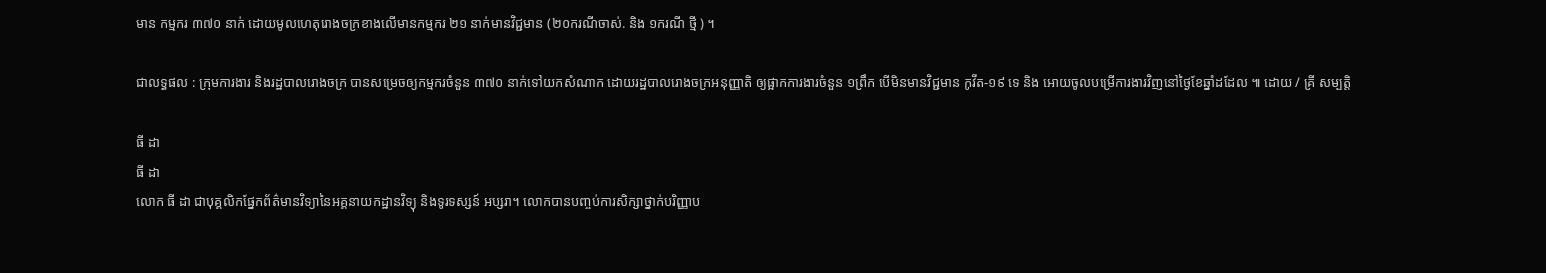មាន កម្មករ ៣៧០ នាក់ ដោយមូលហេតុរោងចក្រខាងលើមានកម្មករ ២១ នាក់មានវិជ្ជមាន (២០ករណីចាស់. និង ១ករណី ថ្មី ) ។

ជាលទ្ធផល : ក្រុមការងារ និងរដ្ឋបាលរោងចក្រ បានសម្រេចឲ្យកម្មករចំនួន ៣៧០ នាក់ទៅយកសំណាក ដោយរដ្ឋបាលរោងចក្រអនុញ្ញាតិ ឲ្យផ្អាកការងារចំនួន ១ព្រឹក បើមិនមានវិជ្ជមាន កូវីត-១៩ ទេ និង អោយចូលបម្រើការងារវិញនៅថ្ងៃខែឆ្នាំដដែល ៕ ដោយ / គ្រី សម្បត្តិ

ធី ដា
ធី ដា
លោក ធី ដា ជាបុគ្គលិកផ្នែកព័ត៌មានវិទ្យានៃអគ្គនាយកដ្ឋានវិទ្យុ និងទូរទស្សន៍ អប្សរា។ លោកបានបញ្ចប់ការសិក្សាថ្នាក់បរិញ្ញាប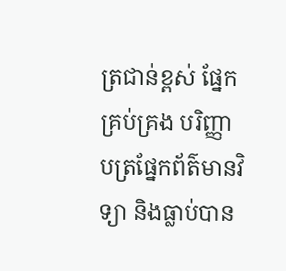ត្រជាន់ខ្ពស់ ផ្នែកគ្រប់គ្រង បរិញ្ញាបត្រផ្នែកព័ត៌មានវិទ្យា និងធ្លាប់បាន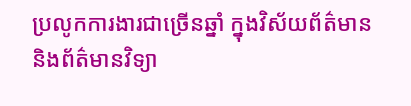ប្រលូកការងារជាច្រើនឆ្នាំ ក្នុងវិស័យព័ត៌មាន និងព័ត៌មានវិទ្យា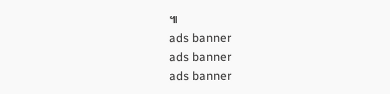៕
ads banner
ads banner
ads banner